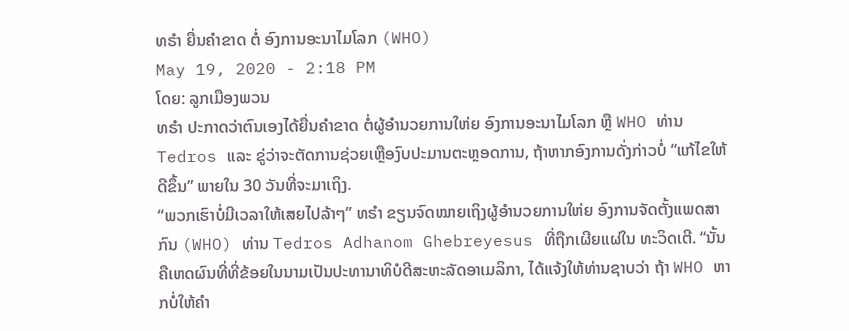ທຣຳ ຍື່ນຄຳຂາດ ຕໍ່ ອົງການອະນາໄມໂລກ (WHO)
May 19, 2020 - 2:18 PM
ໂດຍ: ລູກເມືອງພວນ
ທຣຳ ປະກາດວ່າຕົນເອງໄດ້ຍື່ນຄຳຂາດ ຕໍ່ຜູ້ອຳນວຍການໃຫ່ຍ ອົງການອະນາໄມໂລກ ຫຼື WHO ທ່ານ Tedros ແລະ ຂູ່ວ່າຈະຕັດການຊ່ວຍເຫຼືອງົບປະມານຕະຫຼອດການ, ຖ້າຫາກອົງການດັ່ງກ່າວບໍ່ “ແກ້ໄຂໃຫ້ດີຂຶ້ນ” ພາຍໃນ 30 ວັນທີ່ຈະມາເຖິງ.
“ພວກເຮົາບໍ່ມີເວລາໃຫ້ເສຍໄປລ້າໆ” ທຣຳ ຂຽນຈົດໝາຍເຖິງຜູ້ອຳນວຍການໃຫ່ຍ ອົງການຈັດຕັ້ງແພດສາກົນ (WHO) ທ່ານ Tedros Adhanom Ghebreyesus ທີ່ຖືກເຜີຍແຜ່ໃນ ທະວິດເຕີ. “ນັ້ນຄືເຫດຜົນທີ່ທີ່ຂ້ອຍໃນນາມເປັນປະທານາທິບໍດີສະຫະລັດອາເມລິກາ, ໄດ້ແຈ້ງໃຫ້ທ່ານຊາບວ່າ ຖ້າ WHO ຫາກບໍ່ໃຫ້ຄຳ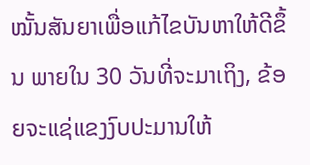ໝັ້ນສັນຍາເພື່ອແກ້ໄຂບັນຫາໃຫ້ດີຂຶ້ນ ພາຍໃນ 30 ວັນທີ່ຈະມາເຖິງ, ຂ້ອຍຈະແຊ່ແຂງງົບປະມານໃຫ້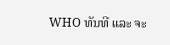WHO ທັນທີ ແລະ ຈະ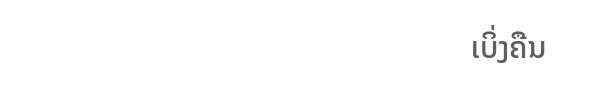ເບິ່ງຄືນ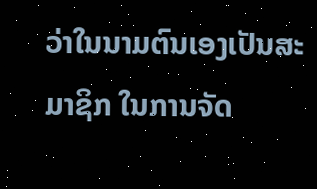ວ່າໃນນາມຕົນເອງເປັນສະມາຊິກ ໃນການຈັດ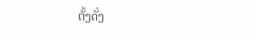ຕັ້ງດັ່ງ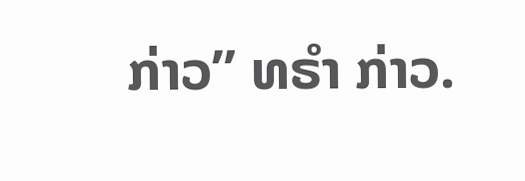ກ່າວ” ທຣຳ ກ່າວ.